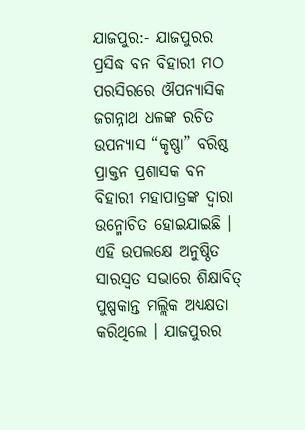ଯାଜପୁର:- ଯାଜପୁରର ପ୍ରସିଦ୍ଧ ବନ ବିହାରୀ ମଠ ପରସିରରେ ଔପନ୍ୟାସିକ ଜଗନ୍ନାଥ ଧଳଙ୍କ ରଚିତ ଉପନ୍ୟାସ “କୃଷ୍ଣା” ବରିଷ୍ଠ ପ୍ରାକ୍ତନ ପ୍ରଶାସକ ବନ ବିହାରୀ ମହାପାତ୍ରଙ୍କ ଦ୍ୱାରା ଉନ୍ମୋଚିତ ହୋଇଯାଇଛି । ଏହି ଉପଲକ୍ଷେ ଅନୁଷ୍ଠିତ ସାରସ୍ୱତ ସଭାରେ ଶିକ୍ଷାବିତ୍ ପୁଷ୍ପକାନ୍ତ ମଲ୍ଲିକ ଅଧ୍ୟକ୍ଷତା କରିଥିଲେ । ଯାଜପୁରର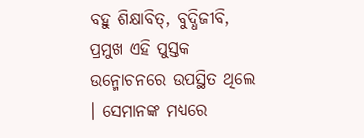ବହୁ ଶିକ୍ଷାବିତ୍, ବୁଦ୍ଧିଜୀବି, ପ୍ରମୁଖ ଏହି ପୁସ୍ତକ ଉନ୍ମୋଚନରେ ଉପସ୍ଥିତ ଥିଲେ । ସେମାନଙ୍କ ମଧ୍ୟରେ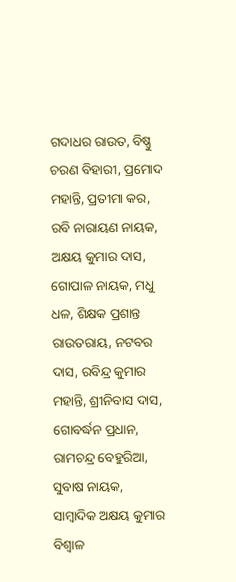ଗଦାଧର ରାଉତ, ବିଷ୍ଣୁ ଚରଣ ବିହାରୀ, ପ୍ରମୋଦ ମହାନ୍ତି, ପ୍ରତୀମା କର, ରବି ନାରାୟଣ ନାୟକ, ଅକ୍ଷୟ କୁମାର ଦାସ, ଗୋପାଳ ନାୟକ, ମଧୁ ଧଳ, ଶିକ୍ଷକ ପ୍ରଶାନ୍ତ ରାଉତରାୟ, ନଟବର ଦାସ, ରବିନ୍ଦ୍ର କୁମାର ମହାନ୍ତି, ଶ୍ରୀନିବାସ ଦାସ, ଗୋବର୍ଦ୍ଧନ ପ୍ରଧାନ, ରାମଚନ୍ଦ୍ର ବେହୁରିଆ, ସୁବାଷ ନାୟକ, ସାମ୍ବାଦିକ ଅକ୍ଷୟ କୁମାର ବିଶ୍ୱାଳ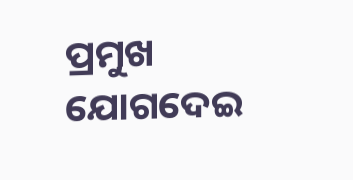ପ୍ରମୁଖ ଯୋଗଦେଇ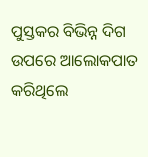ପୁସ୍ତକର ବିଭିନ୍ନ ଦିଗ ଉପରେ ଆଲୋକପାତ କରିଥିଲେ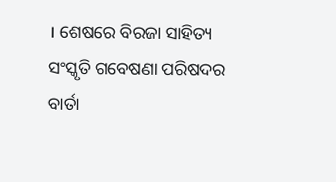। ଶେଷରେ ବିରଜା ସାହିତ୍ୟ ସଂସ୍କୃତି ଗବେଷଣା ପରିଷଦର ବାର୍ତା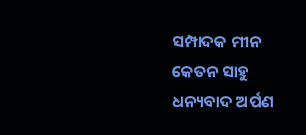ସମ୍ପାଦକ ମୀନ କେତନ ସାହୁ ଧନ୍ୟବାଦ ଅର୍ପଣ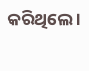କରିଥିଲେ ।